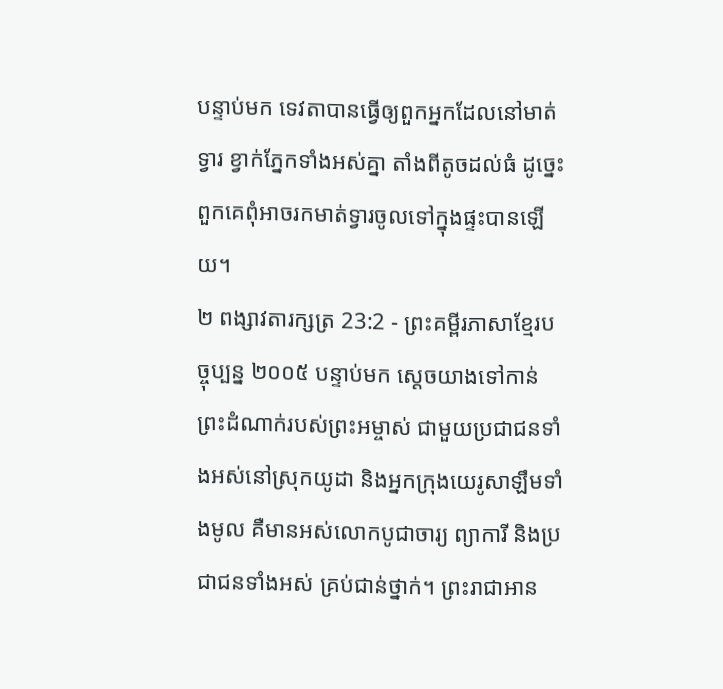បន្ទាប់មក ទេវតាបានធ្វើឲ្យពួកអ្នកដែលនៅមាត់ទ្វារ ខ្វាក់ភ្នែកទាំងអស់គ្នា តាំងពីតូចដល់ធំ ដូច្នេះ ពួកគេពុំអាចរកមាត់ទ្វារចូលទៅក្នុងផ្ទះបានឡើយ។
២ ពង្សាវតារក្សត្រ 23:2 - ព្រះគម្ពីរភាសាខ្មែរបច្ចុប្បន្ន ២០០៥ បន្ទាប់មក ស្ដេចយាងទៅកាន់ព្រះដំណាក់របស់ព្រះអម្ចាស់ ជាមួយប្រជាជនទាំងអស់នៅស្រុកយូដា និងអ្នកក្រុងយេរូសាឡឹមទាំងមូល គឺមានអស់លោកបូជាចារ្យ ព្យាការី និងប្រជាជនទាំងអស់ គ្រប់ជាន់ថ្នាក់។ ព្រះរាជាអាន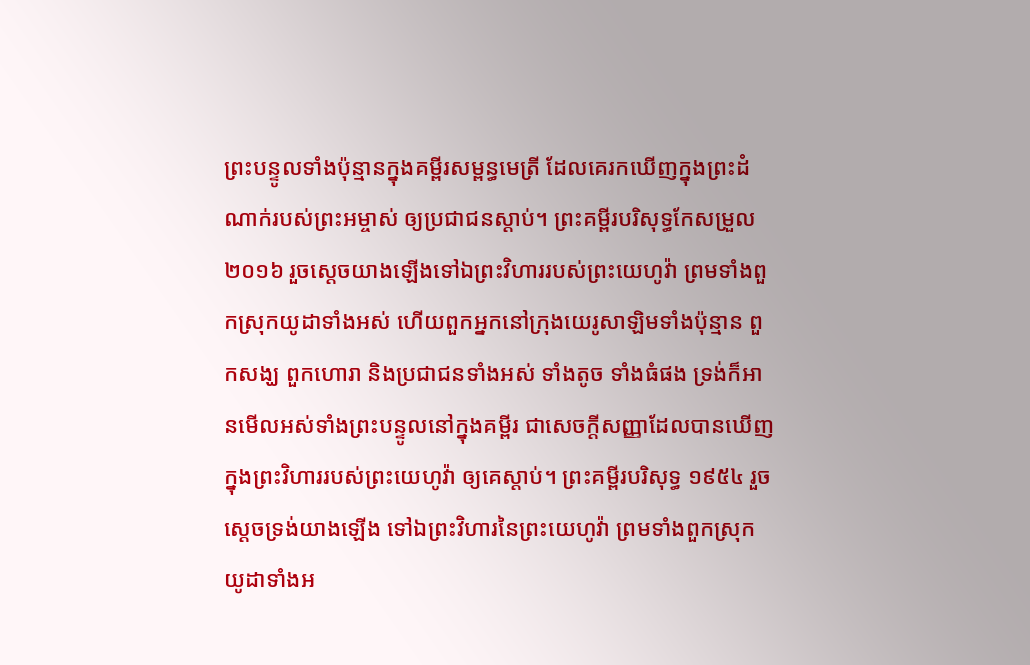ព្រះបន្ទូលទាំងប៉ុន្មានក្នុងគម្ពីរសម្ពន្ធមេត្រី ដែលគេរកឃើញក្នុងព្រះដំណាក់របស់ព្រះអម្ចាស់ ឲ្យប្រជាជនស្ដាប់។ ព្រះគម្ពីរបរិសុទ្ធកែសម្រួល ២០១៦ រួចស្តេចយាងឡើងទៅឯព្រះវិហាររបស់ព្រះយេហូវ៉ា ព្រមទាំងពួកស្រុកយូដាទាំងអស់ ហើយពួកអ្នកនៅក្រុងយេរូសាឡិមទាំងប៉ុន្មាន ពួកសង្ឃ ពួកហោរា និងប្រជាជនទាំងអស់ ទាំងតូច ទាំងធំផង ទ្រង់ក៏អានមើលអស់ទាំងព្រះបន្ទូលនៅក្នុងគម្ពីរ ជាសេចក្ដីសញ្ញាដែលបានឃើញក្នុងព្រះវិហាររបស់ព្រះយេហូវ៉ា ឲ្យគេស្តាប់។ ព្រះគម្ពីរបរិសុទ្ធ ១៩៥៤ រួចស្តេចទ្រង់យាងឡើង ទៅឯព្រះវិហារនៃព្រះយេហូវ៉ា ព្រមទាំងពួកស្រុកយូដាទាំងអ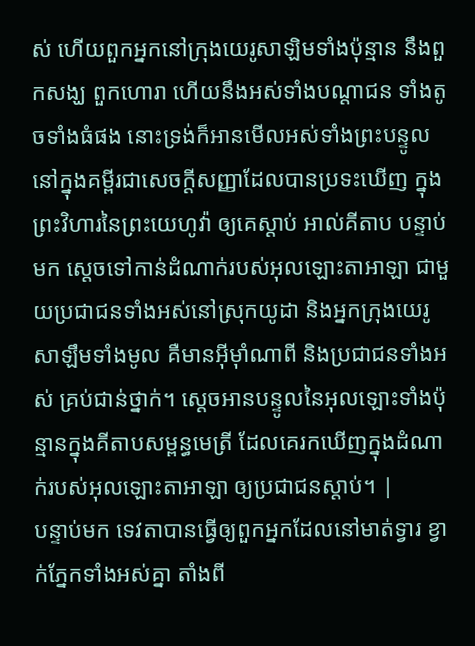ស់ ហើយពួកអ្នកនៅក្រុងយេរូសាឡិមទាំងប៉ុន្មាន នឹងពួកសង្ឃ ពួកហោរា ហើយនឹងអស់ទាំងបណ្តាជន ទាំងតូចទាំងធំផង នោះទ្រង់ក៏អានមើលអស់ទាំងព្រះបន្ទូល នៅក្នុងគម្ពីរជាសេចក្ដីសញ្ញាដែលបានប្រទះឃើញ ក្នុងព្រះវិហារនៃព្រះយេហូវ៉ា ឲ្យគេស្តាប់ អាល់គីតាប បន្ទាប់មក ស្តេចទៅកាន់ដំណាក់របស់អុលឡោះតាអាឡា ជាមួយប្រជាជនទាំងអស់នៅស្រុកយូដា និងអ្នកក្រុងយេរូសាឡឹមទាំងមូល គឺមានអ៊ីមុាំណាពី និងប្រជាជនទាំងអស់ គ្រប់ជាន់ថ្នាក់។ ស្តេចអានបន្ទូលនៃអុលឡោះទាំងប៉ុន្មានក្នុងគីតាបសម្ពន្ធមេត្រី ដែលគេរកឃើញក្នុងដំណាក់របស់អុលឡោះតាអាឡា ឲ្យប្រជាជនស្តាប់។ |
បន្ទាប់មក ទេវតាបានធ្វើឲ្យពួកអ្នកដែលនៅមាត់ទ្វារ ខ្វាក់ភ្នែកទាំងអស់គ្នា តាំងពី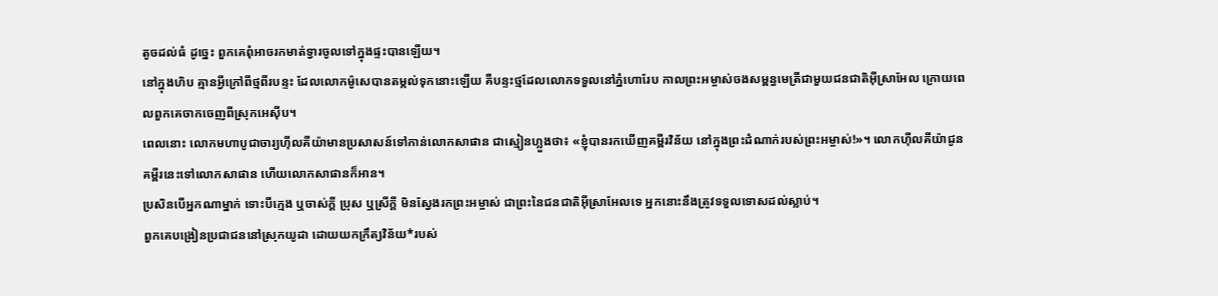តូចដល់ធំ ដូច្នេះ ពួកគេពុំអាចរកមាត់ទ្វារចូលទៅក្នុងផ្ទះបានឡើយ។
នៅក្នុងហិប គ្មានអ្វីក្រៅពីថ្មពីរបន្ទះ ដែលលោកម៉ូសេបានតម្កល់ទុកនោះឡើយ គឺបន្ទះថ្មដែលលោកទទួលនៅភ្នំហោរែប កាលព្រះអម្ចាស់ចងសម្ពន្ធមេត្រីជាមួយជនជាតិអ៊ីស្រាអែល ក្រោយពេលពួកគេចាកចេញពីស្រុកអេស៊ីប។
ពេលនោះ លោកមហាបូជាចារ្យហ៊ីលគីយ៉ាមានប្រសាសន៍ទៅកាន់លោកសាផាន ជាស្មៀនហ្លួងថា៖ «ខ្ញុំបានរកឃើញគម្ពីរវិន័យ នៅក្នុងព្រះដំណាក់របស់ព្រះអម្ចាស់!»។ លោកហ៊ីលគីយ៉ាជូនគម្ពីរនេះទៅលោកសាផាន ហើយលោកសាផានក៏អាន។
ប្រសិនបើអ្នកណាម្នាក់ ទោះបីក្មេង ឬចាស់ក្ដី ប្រុស ឬស្រីក្ដី មិនស្វែងរកព្រះអម្ចាស់ ជាព្រះនៃជនជាតិអ៊ីស្រាអែលទេ អ្នកនោះនឹងត្រូវទទួលទោសដល់ស្លាប់។
ពួកគេបង្រៀនប្រជាជននៅស្រុកយូដា ដោយយកក្រឹត្យវិន័យ*របស់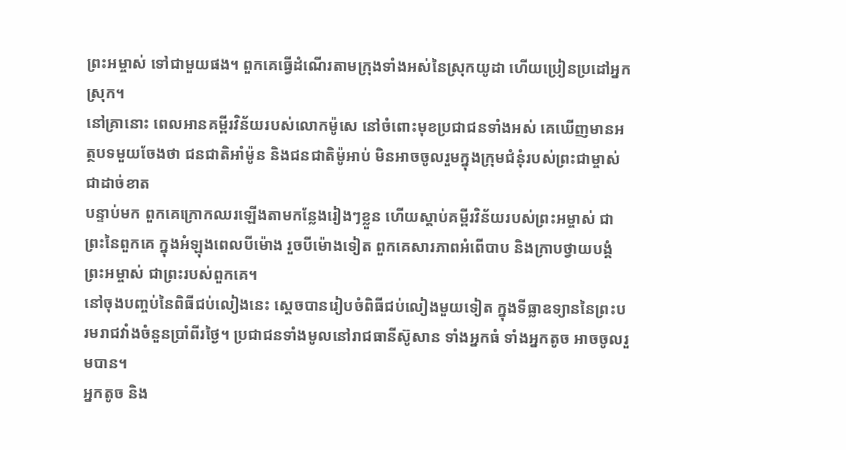ព្រះអម្ចាស់ ទៅជាមួយផង។ ពួកគេធ្វើដំណើរតាមក្រុងទាំងអស់នៃស្រុកយូដា ហើយប្រៀនប្រដៅអ្នកស្រុក។
នៅគ្រានោះ ពេលអានគម្ពីរវិន័យរបស់លោកម៉ូសេ នៅចំពោះមុខប្រជាជនទាំងអស់ គេឃើញមានអត្ថបទមួយចែងថា ជនជាតិអាំម៉ូន និងជនជាតិម៉ូអាប់ មិនអាចចូលរួមក្នុងក្រុមជំនុំរបស់ព្រះជាម្ចាស់ជាដាច់ខាត
បន្ទាប់មក ពួកគេក្រោកឈរឡើងតាមកន្លែងរៀងៗខ្លួន ហើយស្ដាប់គម្ពីរវិន័យរបស់ព្រះអម្ចាស់ ជាព្រះនៃពួកគេ ក្នុងអំឡុងពេលបីម៉ោង រួចបីម៉ោងទៀត ពួកគេសារភាពអំពើបាប និងក្រាបថ្វាយបង្គំព្រះអម្ចាស់ ជាព្រះរបស់ពួកគេ។
នៅចុងបញ្ចប់នៃពិធីជប់លៀងនេះ ស្ដេចបានរៀបចំពិធីជប់លៀងមួយទៀត ក្នុងទីធ្លាឧទ្យាននៃព្រះបរមរាជវាំងចំនួនប្រាំពីរថ្ងៃ។ ប្រជាជនទាំងមូលនៅរាជធានីស៊ូសាន ទាំងអ្នកធំ ទាំងអ្នកតូច អាចចូលរួមបាន។
អ្នកតូច និង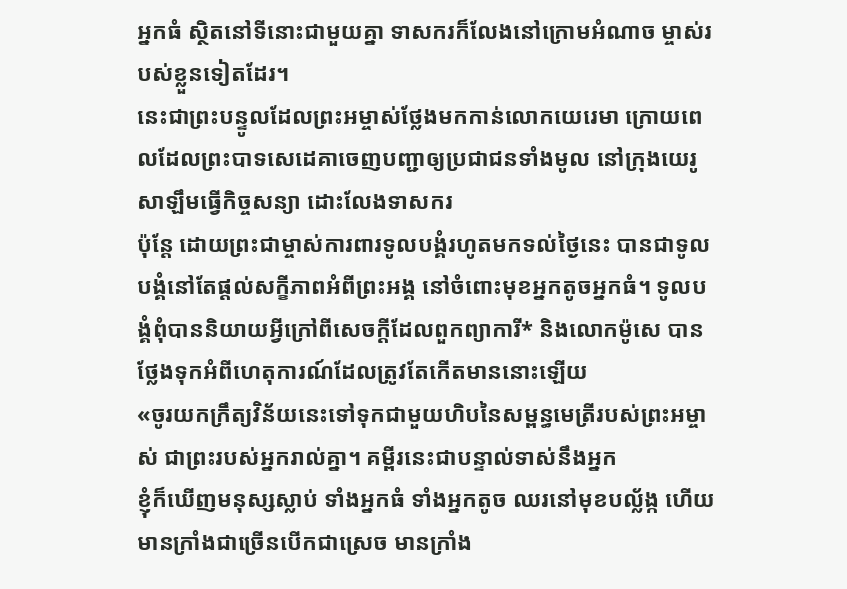អ្នកធំ ស្ថិតនៅទីនោះជាមួយគ្នា ទាសករក៏លែងនៅក្រោមអំណាច ម្ចាស់របស់ខ្លួនទៀតដែរ។
នេះជាព្រះបន្ទូលដែលព្រះអម្ចាស់ថ្លែងមកកាន់លោកយេរេមា ក្រោយពេលដែលព្រះបាទសេដេគាចេញបញ្ជាឲ្យប្រជាជនទាំងមូល នៅក្រុងយេរូសាឡឹមធ្វើកិច្ចសន្យា ដោះលែងទាសករ
ប៉ុន្តែ ដោយព្រះជាម្ចាស់ការពារទូលបង្គំរហូតមកទល់ថ្ងៃនេះ បានជាទូលបង្គំនៅតែផ្ដល់សក្ខីភាពអំពីព្រះអង្គ នៅចំពោះមុខអ្នកតូចអ្នកធំ។ ទូលបង្គំពុំបាននិយាយអ្វីក្រៅពីសេចក្ដីដែលពួកព្យាការី* និងលោកម៉ូសេ បានថ្លែងទុកអំពីហេតុការណ៍ដែលត្រូវតែកើតមាននោះឡើយ
«ចូរយកក្រឹត្យវិន័យនេះទៅទុកជាមួយហិបនៃសម្ពន្ធមេត្រីរបស់ព្រះអម្ចាស់ ជាព្រះរបស់អ្នករាល់គ្នា។ គម្ពីរនេះជាបន្ទាល់ទាស់នឹងអ្នក
ខ្ញុំក៏ឃើញមនុស្សស្លាប់ ទាំងអ្នកធំ ទាំងអ្នកតូច ឈរនៅមុខបល្ល័ង្ក ហើយមានក្រាំងជាច្រើនបើកជាស្រេច មានក្រាំង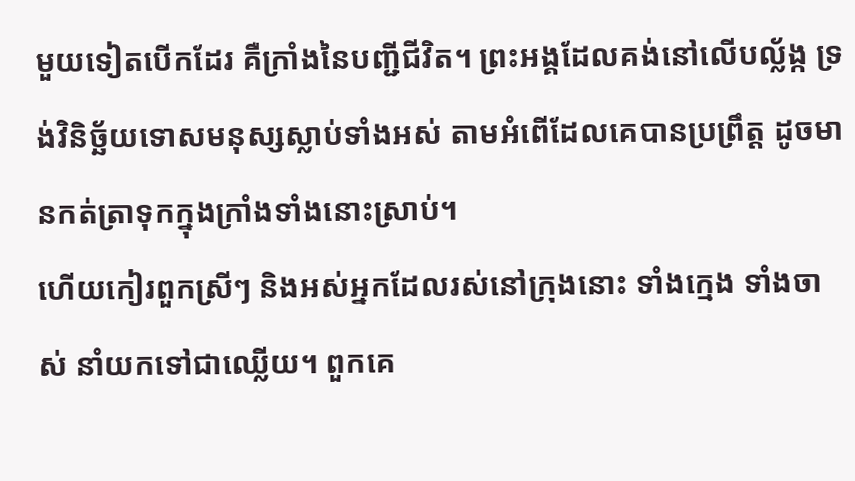មួយទៀតបើកដែរ គឺក្រាំងនៃបញ្ជីជីវិត។ ព្រះអង្គដែលគង់នៅលើបល្ល័ង្ក ទ្រង់វិនិច្ឆ័យទោសមនុស្សស្លាប់ទាំងអស់ តាមអំពើដែលគេបានប្រព្រឹត្ត ដូចមានកត់ត្រាទុកក្នុងក្រាំងទាំងនោះស្រាប់។
ហើយកៀរពួកស្រីៗ និងអស់អ្នកដែលរស់នៅក្រុងនោះ ទាំងក្មេង ទាំងចាស់ នាំយកទៅជាឈ្លើយ។ ពួកគេ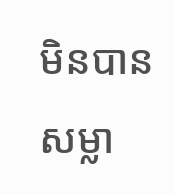មិនបានសម្លា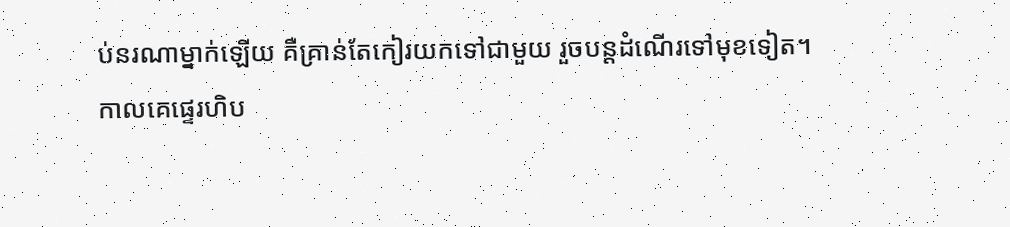ប់នរណាម្នាក់ឡើយ គឺគ្រាន់តែកៀរយកទៅជាមួយ រួចបន្តដំណើរទៅមុខទៀត។
កាលគេផ្ទេរហិប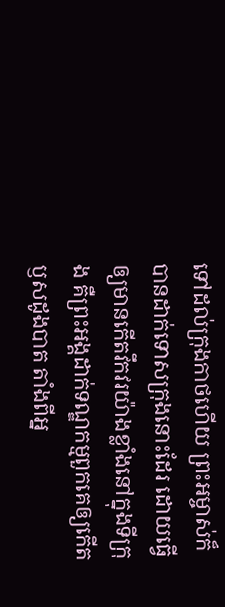ទៅដល់ក្រុងកាថហើយ ព្រះអម្ចាស់ក៏បានដាក់ទោសក្រុងនោះដែរ ដោយធ្វើឲ្យមានកើតវឹកវរយ៉ាងខ្លាំងនៅក្នុងទីក្រុង គឺព្រះអង្គដាក់ទណ្ឌកម្មពួកគេឲ្យកើតឫសដូងបាត តាំងពីអ្ន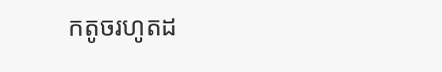កតូចរហូតដ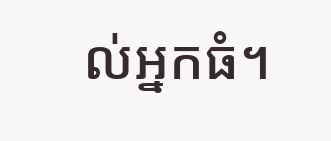ល់អ្នកធំ។